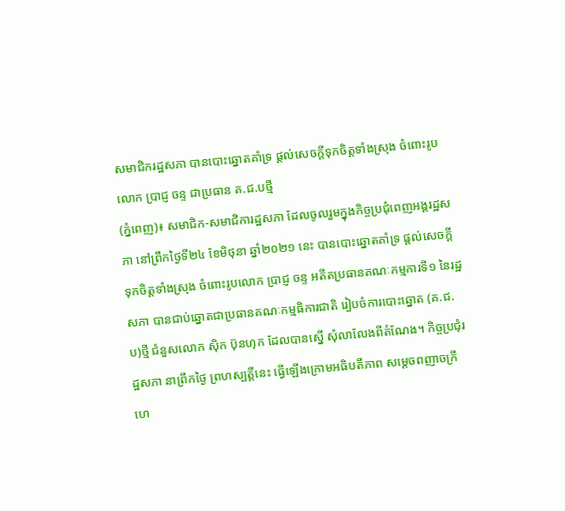សមាជិករដ្ឋសភា បានបោះឆ្នោតគាំទ្រ ផ្តល់សេចក្តីទុកចិត្តទាំងស្រុង ចំពោះរូបលោក ប្រាជ្ញ ចន្ទ ជាប្រធាន គ.ជ.បថ្មី
(ភ្នំពេញ)៖ សមាជិក-សមាជិការដ្ឋសភា ដែលចូលរួមក្នុងកិច្ចប្រជុំពេញអង្គរដ្ឋសភា នៅព្រឹកថ្ងៃទី២៤ ខែមិថុនា ឆ្នាំ២០២១ នេះ បានបោះឆ្នោតគាំទ្រ ផ្តល់សេចក្តីទុកចិត្តទាំងស្រុង ចំពោះរូបលោក ប្រាជ្ញ ចន្ទ អតីតប្រធានគណៈកម្មការទី១ នៃរដ្ឋសភា បានជាប់ឆ្នោតជាប្រធានគណៈកម្មធិការជាតិ រៀបចំការបោះឆ្នោត (គ.ជ.ប)ថ្មី ជំនួសលោក ស៊ិក ប៊ុនហុក ដែលបានស្នើ សុំលាលែងពីតំណែង។ កិច្ចប្រជុំរដ្ឋសភា នាព្រឹកថ្ងៃ ព្រហស្បត្តិ៍នេះ ធ្វើឡើងក្រោមអធិបតីភាព សម្តេចពញាចក្រី ហេ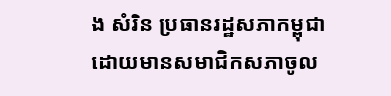ង សំរិន ប្រធានរដ្ឋសភាកម្ពុជា ដោយមានសមាជិកសភាចូល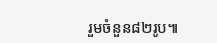រួមចំនួន៨២រូប៕